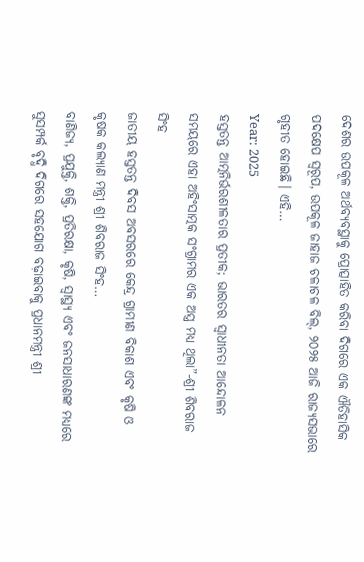ଦେଶର ଉପକୂଳ ଅର୍ଥବ୍ୟବସ୍ଥାକୁ ପ୍ରୋତ୍ସାହିତ କରିବା ଦିଗରେ ଏକ ଐତିହାସିକ ପଦକ୍ଷେପ ସ୍ୱରୂପ, ଉପକୂଳ ଜାହାଜ ଚଳାଚଳ ବିଲ୍, ୨୦୨୫ ଆଜି ରାଜ୍ୟସଭାରେ ଗୃହୀତ ହୋଇଛି। ଏହି…
Year: 2025
ହସ୍ତତନ୍ତ ଆତ୍ମନିର୍ଭରଶୀଳତାର ପ୍ରତୀକ; ଭାରତର ସ୍ୱାଧୀନତା ଆନ୍ଦୋଳନ ସମୟରେ ଏହା ଅହିଂସାତ୍ମକ ସଂଗ୍ରାମର ଏକ ଅସ୍ତ୍ର ମଧ୍ୟ ଥିଲା”-ଶ୍ରୀ ଶିବରାଜ ସିଂହ
ଜାତୀୟ ହସ୍ତତନ୍ତ ଦିବସ ଅବସରରେ କେନ୍ଦ୍ର ଗ୍ରାମୀଣ ବିକାଶ ଏବଂ କୃଷି ଓ କୃଷକ କଲ୍ୟାଣ ମନ୍ତ୍ରୀ ଶ୍ରୀ ଶିବରାଜ ସିଂହ…
ବାଣିଜ୍ୟ, ପ୍ରଯୁକ୍ତି, ଶକ୍ତି, ପ୍ରତିରକ୍ଷା, କୃଷି, ସ୍ୱାସ୍ଥ୍ୟ ଏବଂ ଜନସାଧାରଣଙ୍କ ମଧ୍ୟରେ ସୁସମ୍ପର୍କ ବୃଦ୍ଧି ଦିଗରେ ସହଯୋଗ ବଢ଼ାଇବାକୁ ପ୍ରଧାନମନ୍ତ୍ରୀ ଶ୍ରୀ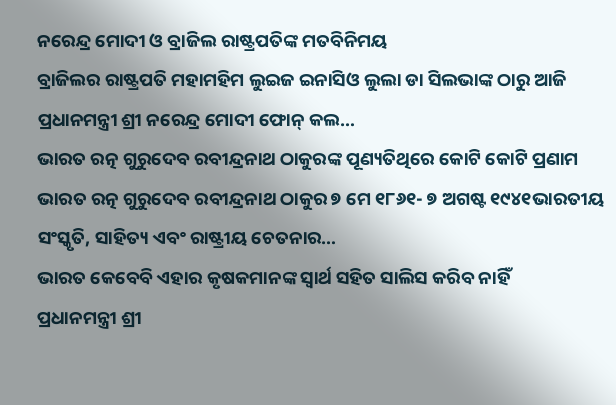ନରେନ୍ଦ୍ର ମୋଦୀ ଓ ବ୍ରାଜିଲ ରାଷ୍ଟ୍ରପତିଙ୍କ ମତବିନିମୟ
ବ୍ରାଜିଲର ରାଷ୍ଟ୍ରପତି ମହାମହିମ ଲୁଇଜ ଇନାସିଓ ଲୁଲା ଡା ସିଲଭାଙ୍କ ଠାରୁ ଆଜି ପ୍ରଧାନମନ୍ତ୍ରୀ ଶ୍ରୀ ନରେନ୍ଦ୍ର ମୋଦୀ ଫୋନ୍ କଲ…
ଭାରତ ରତ୍ନ ଗୁରୁଦେବ ରବୀନ୍ଦ୍ରନାଥ ଠାକୁରଙ୍କ ପୂଣ୍ୟତିଥିରେ କୋଟି କୋଟି ପ୍ରଣାମ
ଭାରତ ରତ୍ନ ଗୁରୁଦେବ ରବୀନ୍ଦ୍ରନାଥ ଠାକୁର ୭ ମେ ୧୮୬୧- ୭ ଅଗଷ୍ଟ ୧୯୪୧ଭାରତୀୟ ସଂସ୍କୃତି, ସାହିତ୍ୟ ଏବଂ ରାଷ୍ଟ୍ରୀୟ ଚେତନାର…
ଭାରତ କେବେବି ଏହାର କୃଷକମାନଙ୍କ ସ୍ୱାର୍ଥ ସହିତ ସାଲିସ କରିବ ନାହିଁ
ପ୍ରଧାନମନ୍ତ୍ରୀ ଶ୍ରୀ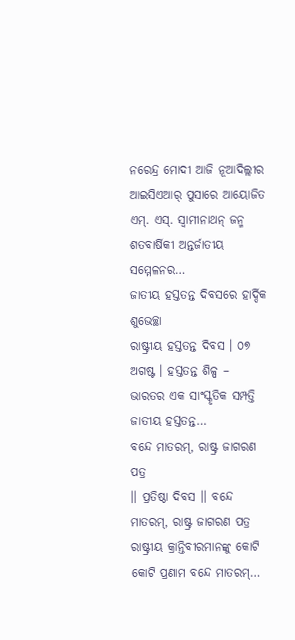ନରେନ୍ଦ୍ର ମୋଦୀ ଆଜି ନୂଆଦିଲ୍ଲୀର ଆଇସିଏଆର୍ ପୁସାରେ ଆୟୋଜିତ ଏମ୍. ଏସ୍. ସ୍ୱାମୀନାଥନ୍ ଜନ୍ମ ଶତବାର୍ଷିକୀ ଅନ୍ତର୍ଜାତୀୟ ସମ୍ମେଳନର…
ଜାତୀୟ ହସ୍ତତନ୍ତ ଦିବସରେ ହାର୍ଦ୍ଦିକ ଶୁଭେଚ୍ଛା
ରାଷ୍ଟ୍ରୀୟ ହସ୍ତତନ୍ତ ଦିବସ । ୦୭ ଅଗଷ୍ଟ । ହସ୍ତତନ୍ତ ଶିଳ୍ପ – ଭାରତର ଏକ ସାଂସ୍କୃତିକ ସମ୍ପତ୍ତି ଜାତୀୟ ହସ୍ତତନ୍ତ…
ବନ୍ଦେ ମାତରମ୍, ରାଷ୍ଟ୍ର ଜାଗରଣ ପତ୍ର
।। ପ୍ରତିଷ୍ଠା ଦିବସ ।। ବନ୍ଦେ ମାତରମ୍, ରାଷ୍ଟ୍ର ଜାଗରଣ ପତ୍ର ରାଷ୍ଟ୍ରୀୟ କ୍ରାନ୍ତିବୀରମାନଙ୍କୁ କୋଟି କୋଟି ପ୍ରଣାମ ବନ୍ଦେ ମାତରମ୍…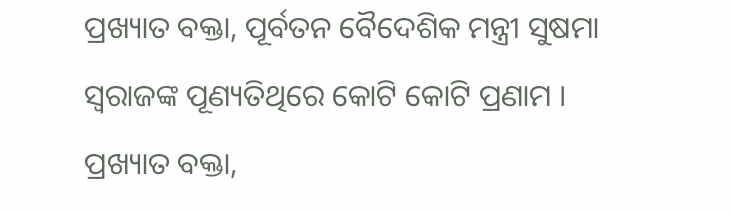ପ୍ରଖ୍ୟାତ ବକ୍ତା, ପୂର୍ବତନ ବୈଦେଶିକ ମନ୍ତ୍ରୀ ସୁଷମା ସ୍ୱରାଜଙ୍କ ପୂଣ୍ୟତିଥିରେ କୋଟି କୋଟି ପ୍ରଣାମ ।
ପ୍ରଖ୍ୟାତ ବକ୍ତା,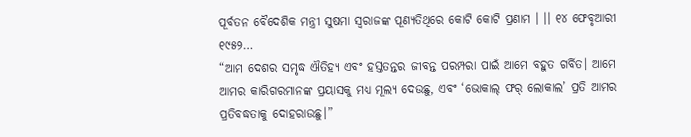ପୂର୍ବତନ ବୈଦେଶିକ ମନ୍ତ୍ରୀ ସୁଷମା ସ୍ୱରାଜଙ୍କ ପୂଣ୍ୟତିଥିରେ କୋଟି କୋଟି ପ୍ରଣାମ । ।। ୧୪ ଫେବୃଆରୀ ୧୯୫୨…
“ଆମ ଦେଶର ସମୃଦ୍ଧ ଐତିହ୍ୟ ଏବଂ ହସ୍ତତନ୍ତର ଜୀବନ୍ତ ପରମ୍ପରା ପାଇଁ ଆମେ ବହୁତ ଗର୍ବିତ। ଆମେ ଆମର କାରିଗରମାନଙ୍କ ପ୍ରୟାସକୁ ମଧ୍ୟ ମୂଲ୍ୟ ଦେଉଛୁ, ଏବଂ ‘ଭୋକାଲ୍ ଫର୍ ଲୋକାଲ’ ପ୍ରତି ଆମର ପ୍ରତିବଦ୍ଧତାକୁ ଦୋହରାଉଛୁ।”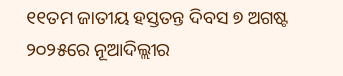୧୧ତମ ଜାତୀୟ ହସ୍ତତନ୍ତ ଦିବସ ୭ ଅଗଷ୍ଟ ୨୦୨୫ରେ ନୂଆଦିଲ୍ଲୀର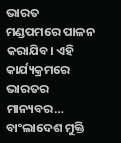ଭାରତ ମଣ୍ଡପମରେ ପାଳନ କରାଯିବ। ଏହି କାର୍ଯ୍ୟକ୍ରମରେ ଭାରତର ମାନ୍ୟବର…
ବାଂଲାଦେଶ ମୁକ୍ତି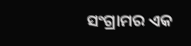ସଂଗ୍ରାମର ଏକ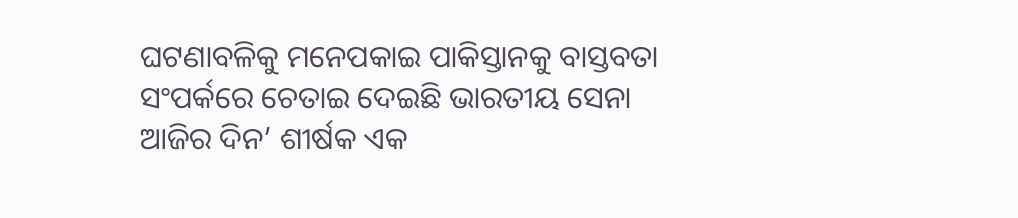ଘଟଣାବଳିକୁ ମନେପକାଇ ପାକିସ୍ତାନକୁ ବାସ୍ତବତା ସଂପର୍କରେ ଚେତାଇ ଦେଇଛି ଭାରତୀୟ ସେନା
ଆଜିର ଦିନ’ ଶୀର୍ଷକ ଏକ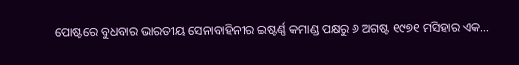ପୋଷ୍ଟରେ ବୁଧବାର ଭାରତୀୟ ସେନାବାହିନୀର ଇଷ୍ଟର୍ଣ୍ଣ କମାଣ୍ଡ ପକ୍ଷରୁ ୬ ଅଗଷ୍ଟ ୧୯୭୧ ମସିହାର ଏକ…